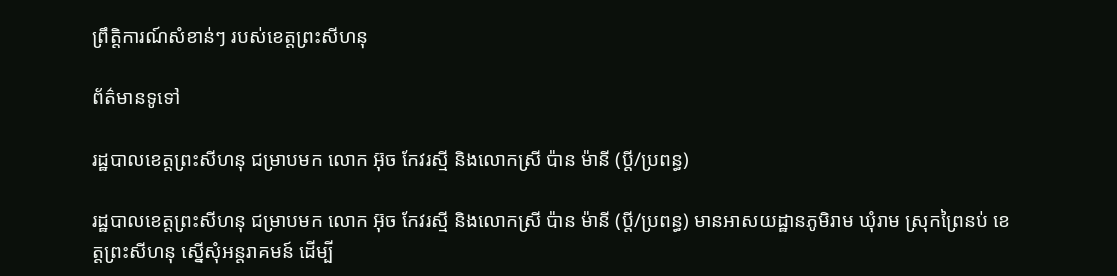ព្រឹត្តិការណ៍សំខាន់ៗ របស់ខេត្តព្រះសីហនុ

ព័ត៌មានទូទៅ

រដ្ឋបាលខេត្តព្រះសីហនុ ជម្រាបមក លោក អ៊ុច កែវរស្មី និងលោកស្រី ប៉ាន ម៉ានី (ប្តី/ប្រពន្ធ)

រដ្ឋបាលខេត្តព្រះសីហនុ ជម្រាបមក លោក អ៊ុច កែវរស្មី និងលោកស្រី ប៉ាន ម៉ានី (ប្តី/ប្រពន្ធ) មានអាសយដ្ឋានភូមិរាម ឃុំរាម ស្រុកព្រៃនប់ ខេត្តព្រះសីហនុ ស្នើសុំអន្តរាគមន៍ ដើម្បី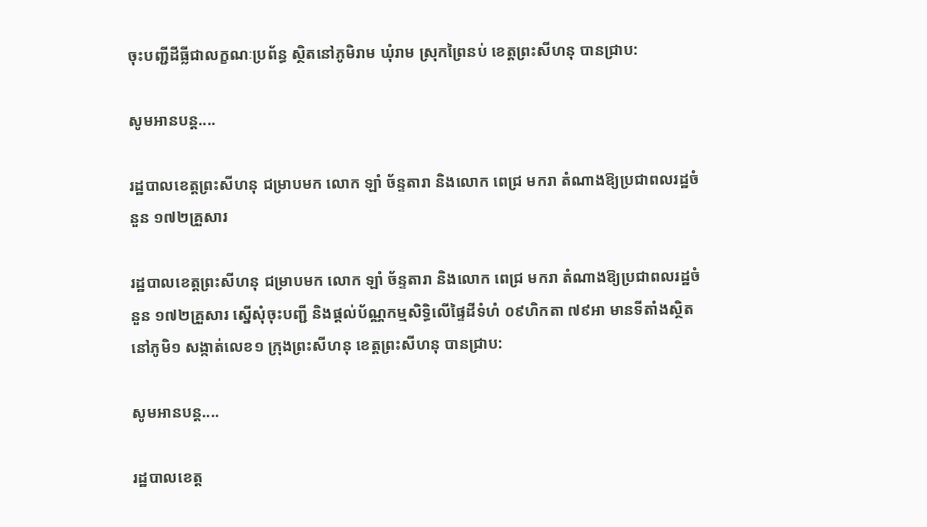ចុះបញ្ជីដីធ្លីជាលក្ខណៈប្រព័ន្ធ ស្ថិតនៅភូមិរាម ឃុំរាម ស្រុកព្រៃនប់ ខេត្តព្រះសីហនុ បានជ្រាប:

សូមអានបន្ត....

រដ្ឋបាលខេត្តព្រះសីហនុ ជម្រាបមក លោក ឡាំ ច័ន្ទតារា និងលោក ពេជ្រ មករា តំណាងឱ្យប្រជាពលរដ្ឋចំនួន ១៧២គ្រួសារ

រដ្ឋបាលខេត្តព្រះសីហនុ ជម្រាបមក លោក ឡាំ ច័ន្ទតារា និងលោក ពេជ្រ មករា តំណាងឱ្យប្រជាពលរដ្ឋចំនួន ១៧២គ្រួសារ ស្នើសុំចុះបញ្ជី និងផ្តល់ប័ណ្ណកម្មសិទ្ធិលើផ្ទៃដីទំហំ ០៩ហិកតា ៧៩អា មានទីតាំងស្ថិតនៅភូមិ១ សង្កាត់លេខ១ ក្រុងព្រះសីហនុ ខេត្តព្រះសីហនុ បានជ្រាប:

សូមអានបន្ត....

រដ្ឋបាលខេត្ត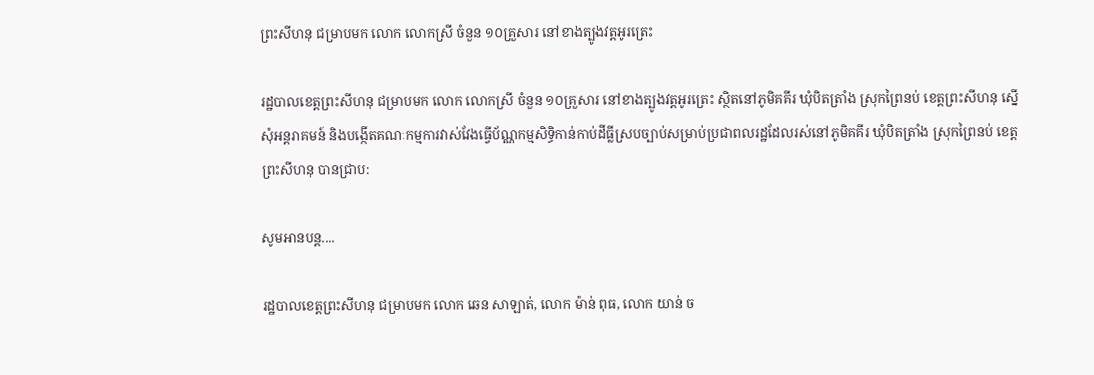ព្រះសីហនុ ជម្រាបមក លោក លោកស្រី ចំនួន ១០គ្រួសារ នៅខាងត្បូងវត្តអូរត្រេះ

រដ្ឋបាលខេត្តព្រះសីហនុ ជម្រាបមក លោក លោកស្រី ចំនួន ១០គ្រួសារ នៅខាងត្បូងវត្តអូរត្រេះ ស្ថិតនៅភូមិគគីរ ឃុំបិតត្រាំង ស្រុកព្រៃនប់ ខេត្តព្រះសីហនុ ស្នើសុំអន្តរាគមន៍ និងបង្កើតគណៈកម្មការវាស់វែងធ្វើប័ណ្ណកម្មសិទ្ធិកាន់កាប់ដីធ្លីស្របច្បាប់សម្រាប់ប្រជាពលរដ្ឋដែលរស់នៅភូមិគគីរ ឃុំបិតត្រាំង ស្រុកព្រៃនប់ ខេត្តព្រះសីហនុ បានជ្រាប:

សូមអានបន្ត....

រដ្ឋបាលខេត្តព្រះសីហនុ ជម្រាបមក លោក ឆេន សាឡាត់, លោក ម៉ាន់ ពុធ, លោក យាន់ ច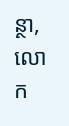ន្ថា, លោក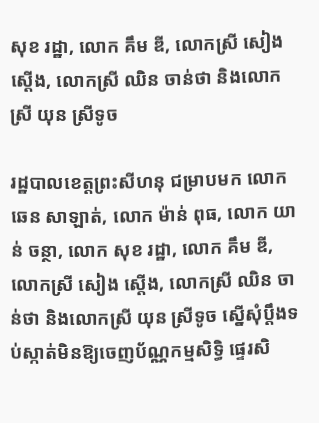សុខ រដ្ឋា, លោក គឹម ឌី, លោកស្រី សៀង ស្តើង, លោកស្រី ឈិន ចាន់ថា និងលោកស្រី យុន ស្រីទូច

រដ្ឋបាលខេត្តព្រះសីហនុ ជម្រាបមក លោក ឆេន សាឡាត់, លោក ម៉ាន់ ពុធ, លោក យាន់ ចន្ថា, លោក សុខ រដ្ឋា, លោក គឹម ឌី, លោកស្រី សៀង ស្តើង, លោកស្រី ឈិន ចាន់ថា និងលោកស្រី យុន ស្រីទូច ស្នើសុំប្តឹងទប់ស្កាត់មិនឱ្យចេញប័ណ្ណកម្មសិទ្ធិ ផ្ទេរសិ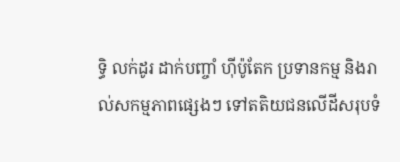ទ្ធិ លក់ដូរ ដាក់បញ្ចាំ ហ៊ីប៉ូតែក ប្រទានកម្ម និងរាល់សកម្មភាពផ្សេងៗ ទៅតតិយជនលើដីសរុបទំ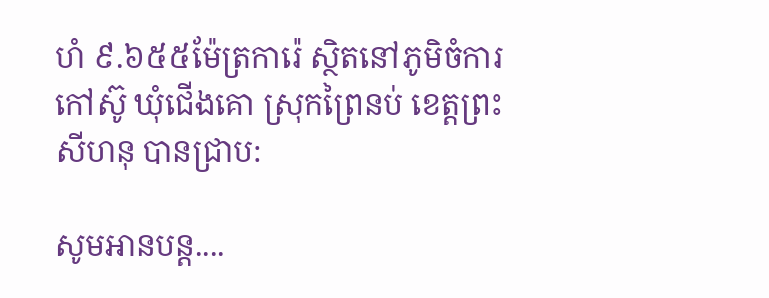ហំ ៩.៦៥៥ម៉ែត្រការ៉េ ស្ថិតនៅភូមិចំការកៅស៊ូ ឃុំជើងគោ ស្រុកព្រៃនប់ ខេត្តព្រះសីហនុ បានជ្រាប:

សូមអានបន្ត....